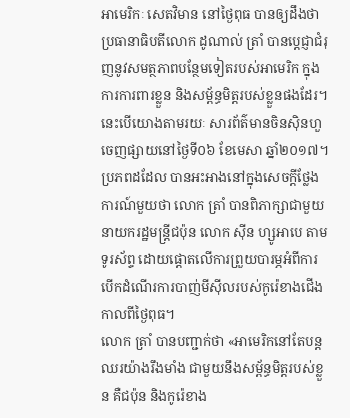អាមេរិកៈ សេតវិមាន នៅថ្ងៃពុធ បានឲ្យដឹងថា ប្រធានាធិបតីលោក ដូណាល់ ត្រាំ បានប្តេជ្ញាជំរុញនូវសមត្ថភាពបន្ថែមទៀតរបស់អាមេរិក ក្នុងការការពារខ្លួន និងសម្ព័ន្ធមិត្តរបស់ខ្លួនផងដែរ។ នេះបើយោងតាមរយៈ សារព័ត៌មានចិនស៊ិនហួ ចេញផ្សាយនៅថ្ងៃទី០៦ ខែមេសា ឆ្នាំ២០១៧។
ប្រភពដដែល បានអះអាងនៅក្នុងសេចក្តីថ្លែងការណ៍មួយថា លោក ត្រាំ បានពិភាក្សាជាមួយនាយករដ្ឋមន្រ្តីជប៉ុន លោក ស៊ីន ហ្សូអាបេ តាមទូរស័ព្ទ ដោយផ្ដោតលើការព្រួយបារម្ភអំពីការបើកដំណើរការបាញ់មីស៊ីលរបស់កូរ៉េខាងជើង កាលពីថ្ងៃពុធ។
លោក ត្រាំ បានបញ្ជាក់ថា «អាមេរិកនៅតែបន្តឈរយ៉ាងរឹងមាំង ជាមួយនឹងសម្ព័ន្ធមិត្តរបស់ខ្លួន គឺជប៉ុន និងកូរ៉េខាង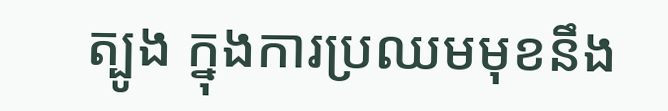ត្បូង ក្នុងការប្រឈមមុខនឹង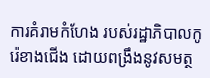ការគំរាមកំហែង របស់រដ្ឋាភិបាលកូរ៉េខាងជើង ដោយពង្រឹងនូវសមត្ថ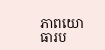ភាពយោធារប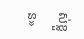ស់ខ្លួន»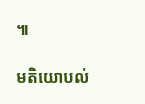៕

មតិយោបល់